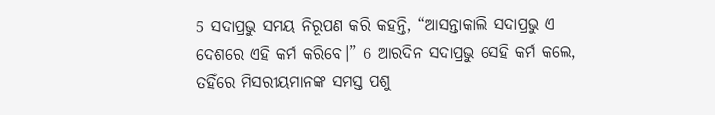5 ସଦାପ୍ରଭୁ ସମୟ ନିରୂପଣ କରି କହନ୍ତି, “ଆସନ୍ତାକାଲି ସଦାପ୍ରଭୁ ଏ ଦେଶରେ ଏହି କର୍ମ କରିବେ।” 6 ଆରଦିନ ସଦାପ୍ରଭୁ ସେହି କର୍ମ କଲେ, ତହିଁରେ ମିସରୀୟମାନଙ୍କ ସମସ୍ତ ପଶୁ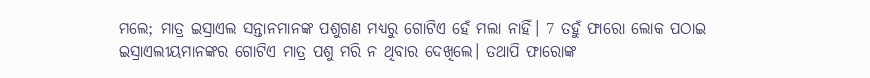ମଲେ; ମାତ୍ର ଇସ୍ରାଏଲ ସନ୍ତାନମାନଙ୍କ ପଶୁଗଣ ମଧ୍ୟରୁ ଗୋଟିଏ ହେଁ ମଲା ନାହିଁ। 7 ତହୁଁ ଫାରୋ ଲୋକ ପଠାଇ ଇସ୍ରାଏଲୀୟମାନଙ୍କର ଗୋଟିଏ ମାତ୍ର ପଶୁ ମରି ନ ଥିବାର ଦେଖିଲେ। ତଥାପି ଫାରୋଙ୍କ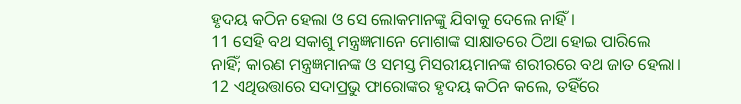ହୃଦୟ କଠିନ ହେଲା ଓ ସେ ଲୋକମାନଙ୍କୁ ଯିବାକୁ ଦେଲେ ନାହିଁ।
11 ସେହି ବଥ ସକାଶୁ ମନ୍ତ୍ରଜ୍ଞମାନେ ମୋଶାଙ୍କ ସାକ୍ଷାତରେ ଠିଆ ହୋଇ ପାରିଲେ ନାହିଁ; କାରଣ ମନ୍ତ୍ରଜ୍ଞମାନଙ୍କ ଓ ସମସ୍ତ ମିସରୀୟମାନଙ୍କ ଶରୀରରେ ବଥ ଜାତ ହେଲା। 12 ଏଥିଉତ୍ତାରେ ସଦାପ୍ରଭୁ ଫାରୋଙ୍କର ହୃଦୟ କଠିନ କଲେ, ତହିଁରେ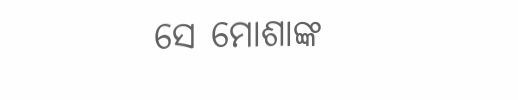ସେ ମୋଶାଙ୍କ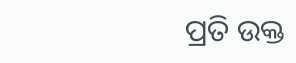ପ୍ରତି ଉକ୍ତ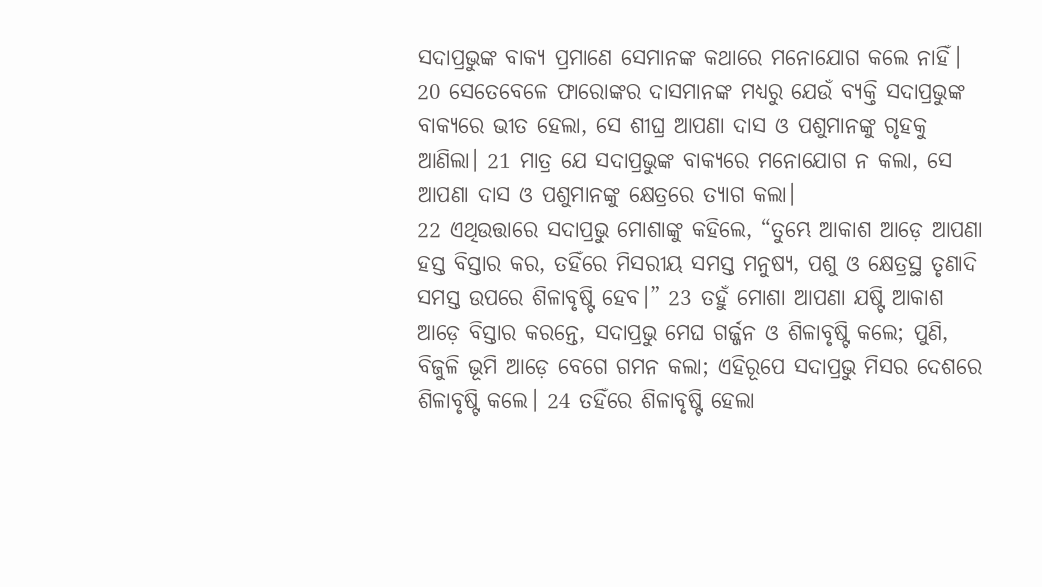ସଦାପ୍ରଭୁଙ୍କ ବାକ୍ୟ ପ୍ରମାଣେ ସେମାନଙ୍କ କଥାରେ ମନୋଯୋଗ କଲେ ନାହିଁ।
20 ସେତେବେଳେ ଫାରୋଙ୍କର ଦାସମାନଙ୍କ ମଧ୍ୟରୁ ଯେଉଁ ବ୍ୟକ୍ତି ସଦାପ୍ରଭୁଙ୍କ ବାକ୍ୟରେ ଭୀତ ହେଲା, ସେ ଶୀଘ୍ର ଆପଣା ଦାସ ଓ ପଶୁମାନଙ୍କୁ ଗୃହକୁ ଆଣିଲା। 21 ମାତ୍ର ଯେ ସଦାପ୍ରଭୁଙ୍କ ବାକ୍ୟରେ ମନୋଯୋଗ ନ କଲା, ସେ ଆପଣା ଦାସ ଓ ପଶୁମାନଙ୍କୁ କ୍ଷେତ୍ରରେ ତ୍ୟାଗ କଲା।
22 ଏଥିଉତ୍ତାରେ ସଦାପ୍ରଭୁ ମୋଶାଙ୍କୁ କହିଲେ, “ତୁମ୍ଭେ ଆକାଶ ଆଡ଼େ ଆପଣା ହସ୍ତ ବିସ୍ତାର କର, ତହିଁରେ ମିସରୀୟ ସମସ୍ତ ମନୁଷ୍ୟ, ପଶୁ ଓ କ୍ଷେତ୍ରସ୍ଥ ତୃଣାଦି ସମସ୍ତ ଉପରେ ଶିଳାବୃଷ୍ଟି ହେବ।” 23 ତହୁଁ ମୋଶା ଆପଣା ଯଷ୍ଟି ଆକାଶ ଆଡ଼େ ବିସ୍ତାର କରନ୍ତେ, ସଦାପ୍ରଭୁ ମେଘ ଗର୍ଜ୍ଜନ ଓ ଶିଳାବୃଷ୍ଟି କଲେ; ପୁଣି, ବିଜୁଳି ଭୂମି ଆଡ଼େ ବେଗେ ଗମନ କଲା; ଏହିରୂପେ ସଦାପ୍ରଭୁ ମିସର ଦେଶରେ ଶିଳାବୃଷ୍ଟି କଲେ। 24 ତହିଁରେ ଶିଳାବୃଷ୍ଟି ହେଲା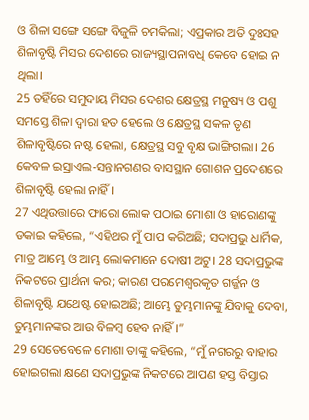ଓ ଶିଳା ସଙ୍ଗେ ସଙ୍ଗେ ବିଜୁଳି ଚମକିଲା; ଏପ୍ରକାର ଅତି ଦୁଃସହ ଶିଳାବୃଷ୍ଟି ମିସର ଦେଶରେ ରାଜ୍ୟସ୍ଥାପନାବଧି କେବେ ହୋଇ ନ ଥିଲା।
25 ତହିଁରେ ସମୁଦାୟ ମିସର ଦେଶର କ୍ଷେତ୍ରସ୍ଥ ମନୁଷ୍ୟ ଓ ପଶୁ ସମସ୍ତେ ଶିଳା ଦ୍ୱାରା ହତ ହେଲେ ଓ କ୍ଷେତ୍ରସ୍ଥ ସକଳ ତୃଣ ଶିଳାବୃଷ୍ଟିରେ ନଷ୍ଟ ହେଲା, କ୍ଷେତ୍ରସ୍ଥ ସବୁ ବୃକ୍ଷ ଭାଙ୍ଗିଗଲା। 26 କେବଳ ଇସ୍ରାଏଲ-ସନ୍ତାନଗଣର ବାସସ୍ଥାନ ଗୋଶନ ପ୍ରଦେଶରେ ଶିଳାବୃଷ୍ଟି ହେଲା ନାହିଁ।
27 ଏଥିଉତ୍ତାରେ ଫାରୋ ଲୋକ ପଠାଇ ମୋଶା ଓ ହାରୋଣଙ୍କୁ ଡକାଇ କହିଲେ, “ଏହିଥର ମୁଁ ପାପ କରିଅଛି; ସଦାପ୍ରଭୁ ଧାର୍ମିକ, ମାତ୍ର ଆମ୍ଭେ ଓ ଆମ୍ଭ ଲୋକମାନେ ଦୋଷୀ ଅଟୁ। 28 ସଦାପ୍ରଭୁଙ୍କ ନିକଟରେ ପ୍ରାର୍ଥନା କର; କାରଣ ପରମେଶ୍ୱରକୃତ ଗର୍ଜ୍ଜନ ଓ ଶିଳାବୃଷ୍ଟି ଯଥେଷ୍ଟ ହୋଇଅଛି; ଆମ୍ଭେ ତୁମ୍ଭମାନଙ୍କୁ ଯିବାକୁ ଦେବା, ତୁମ୍ଭମାନଙ୍କର ଆଉ ବିଳମ୍ବ ହେବ ନାହିଁ।”
29 ସେତେବେଳେ ମୋଶା ତାଙ୍କୁ କହିଲେ, “ମୁଁ ନଗରରୁ ବାହାର ହୋଇଗଲା କ୍ଷଣେ ସଦାପ୍ରଭୁଙ୍କ ନିକଟରେ ଆପଣ ହସ୍ତ ବିସ୍ତାର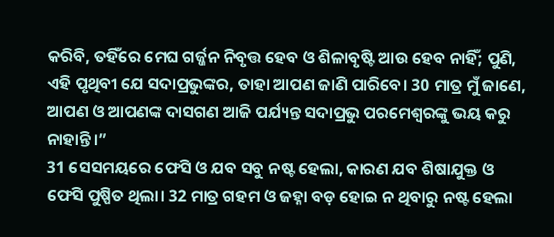କରିବି, ତହିଁରେ ମେଘ ଗର୍ଜ୍ଜନ ନିବୃତ୍ତ ହେବ ଓ ଶିଳାବୃଷ୍ଟି ଆଉ ହେବ ନାହିଁ; ପୁଣି, ଏହି ପୃଥିବୀ ଯେ ସଦାପ୍ରଭୁଙ୍କର, ତାହା ଆପଣ ଜାଣି ପାରିବେ। 30 ମାତ୍ର ମୁଁ ଜାଣେ, ଆପଣ ଓ ଆପଣଙ୍କ ଦାସଗଣ ଆଜି ପର୍ଯ୍ୟନ୍ତ ସଦାପ୍ରଭୁ ପରମେଶ୍ୱରଙ୍କୁ ଭୟ କରୁ ନାହାନ୍ତି।”
31 ସେସମୟରେ ଫେସି ଓ ଯବ ସବୁ ନଷ୍ଟ ହେଲା, କାରଣ ଯବ ଶିଷାଯୁକ୍ତ ଓ ଫେସି ପୁଷ୍ପିତ ଥିଲା। 32 ମାତ୍ର ଗହମ ଓ ଜହ୍ନା ବଡ଼ ହୋଇ ନ ଥିବାରୁ ନଷ୍ଟ ହେଲା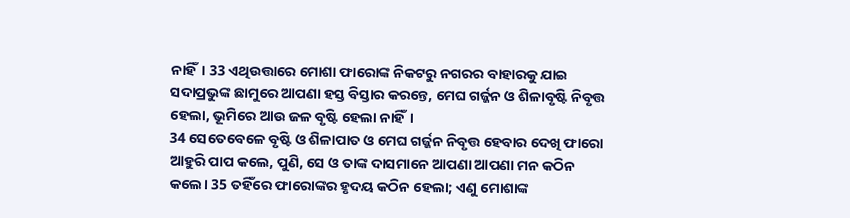ନାହିଁ। 33 ଏଥିଉତ୍ତାରେ ମୋଶା ଫାରୋଙ୍କ ନିକଟରୁ ନଗରର ବାହାରକୁ ଯାଇ ସଦାପ୍ରଭୁଙ୍କ ଛାମୁରେ ଆପଣା ହସ୍ତ ବିସ୍ତାର କରନ୍ତେ, ମେଘ ଗର୍ଜ୍ଜନ ଓ ଶିଳାବୃଷ୍ଟି ନିବୃତ୍ତ ହେଲା, ଭୂମିରେ ଆଉ ଜଳ ବୃଷ୍ଟି ହେଲା ନାହିଁ।
34 ସେତେବେଳେ ବୃଷ୍ଟି ଓ ଶିଳାପାତ ଓ ମେଘ ଗର୍ଜ୍ଜନ ନିବୃତ୍ତ ହେବାର ଦେଖି ଫାରୋ ଆହୁରି ପାପ କଲେ, ପୁଣି, ସେ ଓ ତାଙ୍କ ଦାସମାନେ ଆପଣା ଆପଣା ମନ କଠିନ କଲେ। 35 ତହିଁରେ ଫାରୋଙ୍କର ହୃଦୟ କଠିନ ହେଲା; ଏଣୁ ମୋଶାଙ୍କ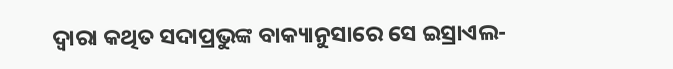ଦ୍ୱାରା କଥିତ ସଦାପ୍ରଭୁଙ୍କ ବାକ୍ୟାନୁସାରେ ସେ ଇସ୍ରାଏଲ-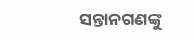ସନ୍ତାନଗଣଙ୍କୁ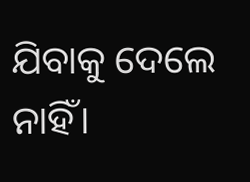ଯିବାକୁ ଦେଲେ ନାହିଁ।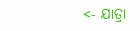<- ଯାତ୍ରା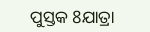ପୁସ୍ତକ 8ଯାତ୍ରା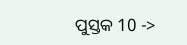ପୁସ୍ତକ 10 ->